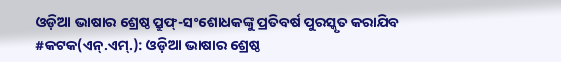ଓଡ଼ିଆ ଭାଷାର ଶ୍ରେଷ୍ଠ ପ୍ରୁଫ୍-ସଂଶୋଧକଙ୍କୁ ପ୍ରତିବର୍ଷ ପୁରସ୍କୃତ କରାଯିବ
#କଟକ(ଏନ୍.ଏମ୍.): ଓଡ଼ିଆ ଭାଷାର ଶ୍ରେଷ୍ଠ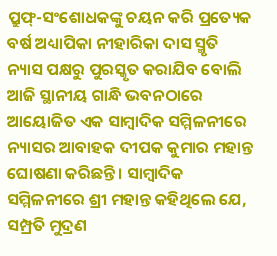ପ୍ରୁଫ୍-ସଂଶୋଧକଙ୍କୁ ଚୟନ କରି ପ୍ରତ୍ୟେକ ବର୍ଷ ଅଧ୍ୟାପିକା ନୀହାରିକା ଦାସ ସ୍ମୃତି ନ୍ୟାସ ପକ୍ଷରୁ ପୁରସ୍କୃତ କରାଯିବ ବୋଲି ଆଜି ସ୍ଥାନୀୟ ଗାନ୍ଧି ଭବନଠାରେ ଆୟୋଜିତ ଏକ ସାମ୍ବାଦିକ ସମ୍ମିଳନୀରେ ନ୍ୟାସର ଆବାହକ ଦୀପକ କୁମାର ମହାନ୍ତ ଘୋଷଣା କରିଛନ୍ତି । ସାମ୍ବାଦିକ ସମ୍ମିଳନୀରେ ଶ୍ରୀ ମହାନ୍ତ କହିଥିଲେ ଯେ, ସମ୍ପ୍ରତି ମୁଦ୍ରଣ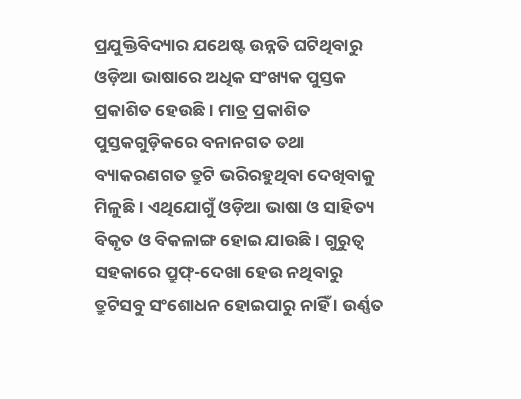ପ୍ରଯୁକ୍ତିବିଦ୍ୟାର ଯଥେଷ୍ଟ ଉନ୍ନତି ଘଟିଥିବାରୁ ଓଡ଼ିଆ ଭାଷାରେ ଅଧିକ ସଂଖ୍ୟକ ପୁସ୍ତକ ପ୍ରକାଶିତ ହେଉଛି । ମାତ୍ର ପ୍ରକାଶିତ ପୁସ୍ତକଗୁଡ଼ିକରେ ବନାନଗତ ତଥା ବ୍ୟାକରଣଗତ ତ୍ରୁଟି ଭରିରହୁଥିବା ଦେଖିବାକୁ ମିଳୁଛି । ଏଥିଯୋଗୁଁ ଓଡ଼ିଆ ଭାଷା ଓ ସାହିତ୍ୟ ବିକୃତ ଓ ବିକଳାଙ୍ଗ ହୋଇ ଯାଉଛି । ଗୁରୁତ୍ୱ ସହକାରେ ପ୍ରୁଫ୍-ଦେଖା ହେଉ ନଥିବାରୁ ତ୍ରୁଟିସବୁ ସଂଶୋଧନ ହୋଇପାରୁ ନାହିଁ । ଉର୍ଣ୍ଣତ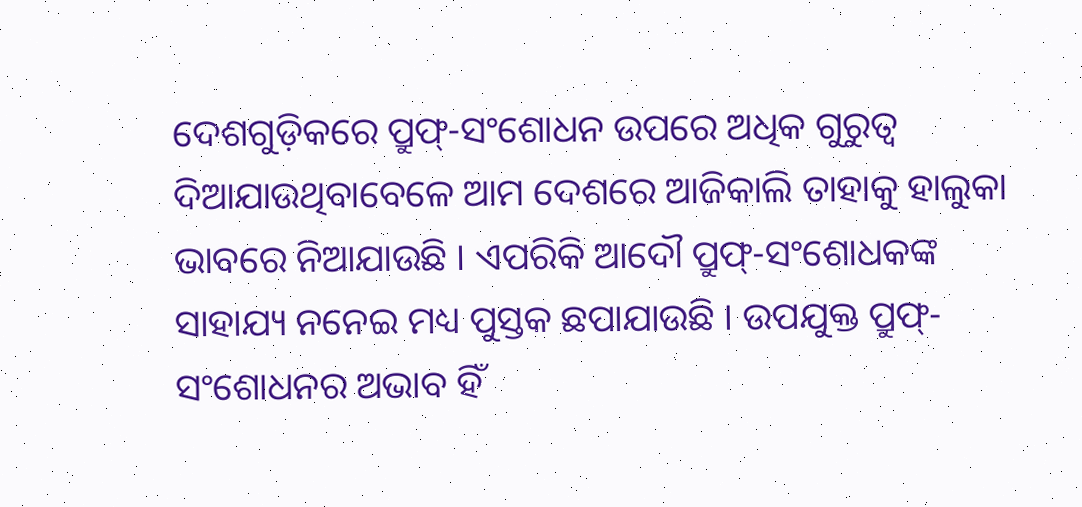ଦେଶଗୁଡ଼ିକରେ ପ୍ରୁଫ୍-ସଂଶୋଧନ ଉପରେ ଅଧିକ ଗୁରୁତ୍ୱ ଦିଆଯାଉଥିବାବେଳେ ଆମ ଦେଶରେ ଆଜିକାଲି ତାହାକୁ ହାଲୁକା ଭାବରେ ନିଆଯାଉଛି । ଏପରିକି ଆଦୌ ପ୍ରୁଫ୍-ସଂଶୋଧକଙ୍କ ସାହାଯ୍ୟ ନନେଇ ମଧ୍ୟ ପୁସ୍ତକ ଛପାଯାଉଛି । ଉପଯୁକ୍ତ ପ୍ରୁଫ୍-ସଂଶୋଧନର ଅଭାବ ହିଁ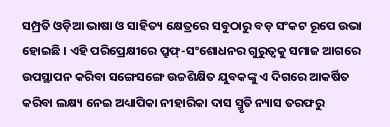ସମ୍ପ୍ରତି ଓଡ଼ିଆ ଭାଷା ଓ ସାହିତ୍ୟ କ୍ଷେତ୍ରରେ ସବୁଠାରୁ ବଡ଼ ସଂକଟ ରୂପେ ଉଭା ହୋଇଛି । ଏହି ପରିପ୍ରେକ୍ଷୀରେ ପ୍ରୁଫ୍-ସଂଶୋଧନର ଗୁରୁତ୍ୱକୁ ସମାଜ ଆଗରେ ଉପସ୍ଥାପନ କରିବା ସଙ୍ଗେସଙ୍ଗେ ଉଚ୍ଚଶିକ୍ଷିତ ଯୁବକଙ୍କୁ ଏ ଦିଗରେ ଆକର୍ଷିତ କରିବା ଲକ୍ଷ୍ୟ ନେଇ ଅଧ୍ୟାପିକା ନୀହାରିକା ଦାସ ସ୍ମୃତି ନ୍ୟାସ ତରଫରୁ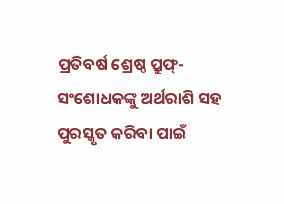ପ୍ରତିବର୍ଷ ଶ୍ରେଷ୍ଠ ପ୍ରୁଫ୍-ସଂଶୋଧକଙ୍କୁ ଅର୍ଥରାଶି ସହ ପୁରସ୍କୃତ କରିବା ପାଇଁ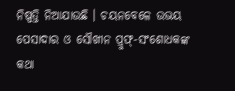ନିଷ୍ପତ୍ତି ନିଆଯାଉଛି । ଚୟନବେଳେ ଉଭୟ ପେସାଦାର ଓ ସୌଖୀନ ପ୍ରୁଫ୍-ସଂଶୋଧକଙ୍କ କଥା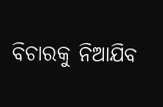ବିଚାରକୁ ନିଆଯିବ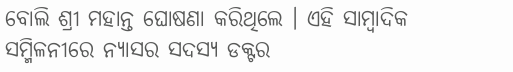ବୋଲି ଶ୍ରୀ ମହାନ୍ତ ଘୋଷଣା କରିଥିଲେ । ଏହି ସାମ୍ବାଦିକ ସମ୍ମିଳନୀରେ ନ୍ୟାସର ସଦସ୍ୟ ଡକ୍ଟର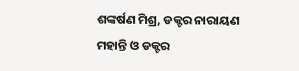ଶଙ୍କର୍ଷଣ ମିଶ୍ର, ଡକ୍ଟର ନାରାୟଣ ମହାନ୍ତି ଓ ଡକ୍ଟର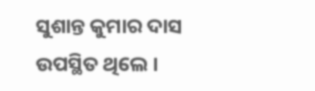ସୁଶାନ୍ତ କୁମାର ଦାସ ଉପସ୍ଥିତ ଥିଲେ ।